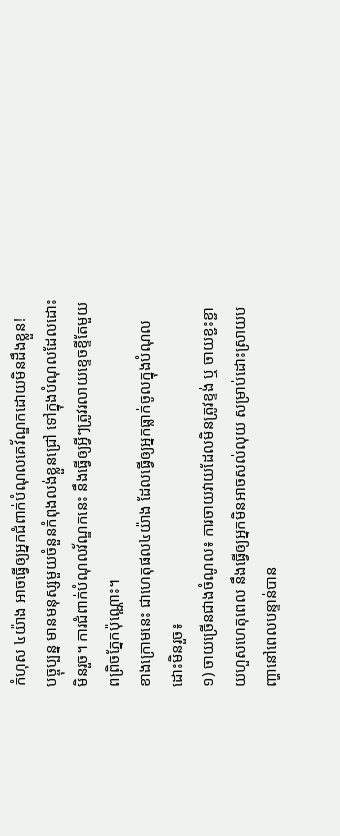កំហុស ៤យ៉ាង អាចធ្វើឲ្យអ្នកជំពាក់បំណុលគេវ័ណ្ឌកដោយមិនដឹងខ្លួន!
បច្ចុប្បន្ន មានមនុស្សមួយចំនួនកំពុងលង់ខ្លួនជ្រៅ ទៅក្នុងបំណុលដែលដោះមិនរួច។ ការជំពាក់បំណុលវ័ណ្ឌកនេះ នឹងធ្វើឲ្យអ្វីៗត្រូវរលាយខ្ទេចខ្ទីតែមួយពព្រិចភ្នែកប៉ុណ្ណោះ។
ខាងក្រោមនេះ ជាហេតុផល៤យ៉ាង ដែលធ្វើឲ្យអ្នកធ្លាក់ចូលក្នុងបំណុលដោះមិនរួច៖
១) ចាយច្រើនជាងចំណូល៖ ការចាយវាយដែលមិនត្រូវខ្ទង់ ឬ ចាយខ្ជះខ្ជាយហួសហេតុពេល នឹងធ្វើឲ្យអ្នកមិនអាចសល់លុយ សម្រាប់ដោះស្រាយបញ្ហានៅពេលបន្ទាន់បាន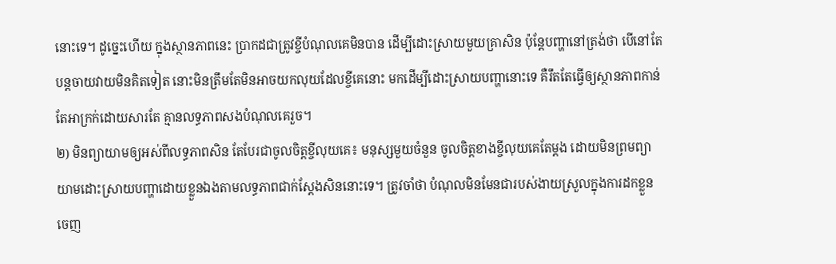នោះទេ។ ដូច្នេះហើយ ក្នុងស្ថានភាពនេះ ប្រាកដជាត្រូវខ្ចីបំណុលគេមិនបាន ដើម្បីដោះស្រាយមួយគ្រាសិន ប៉ុន្តែបញ្ហានៅត្រង់ថា បើនៅតែបន្តចាយវាយមិនគិតទៀត នោះមិនត្រឹមតែមិនអាចយកលុយដែលខ្ចីគេនោះ មកដើម្បីដោះស្រាយបញ្ហានោះទេ គឺរឹតតែធ្វើឲ្យស្ថានភាពកាន់តែអាក្រក់ដោយសារតែ គ្មានលទ្ធភាពសងបំណុលគេរួច។
២) មិនព្យាយាមឲ្យអស់ពីលទ្ធភាពសិន តែបែរជាចូលចិត្តខ្ចីលុយគេ៖ មនុស្សមួយចំនួន ចូលចិត្តខាងខ្ចីលុយគេតែម្ដង ដោយមិនព្រមព្យាយាមដោះស្រាយបញ្ហាដោយខ្លួនឯងតាមលទ្ធភាពជាក់ស្ដែងសិននោះទេ។ ត្រូវចាំថា បំណុលមិនមែនជារបស់ងាយស្រួលក្នុងការដកខ្លួនចេញ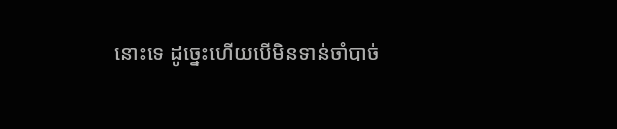នោះទេ ដូច្នេះហើយបើមិនទាន់ចាំបាច់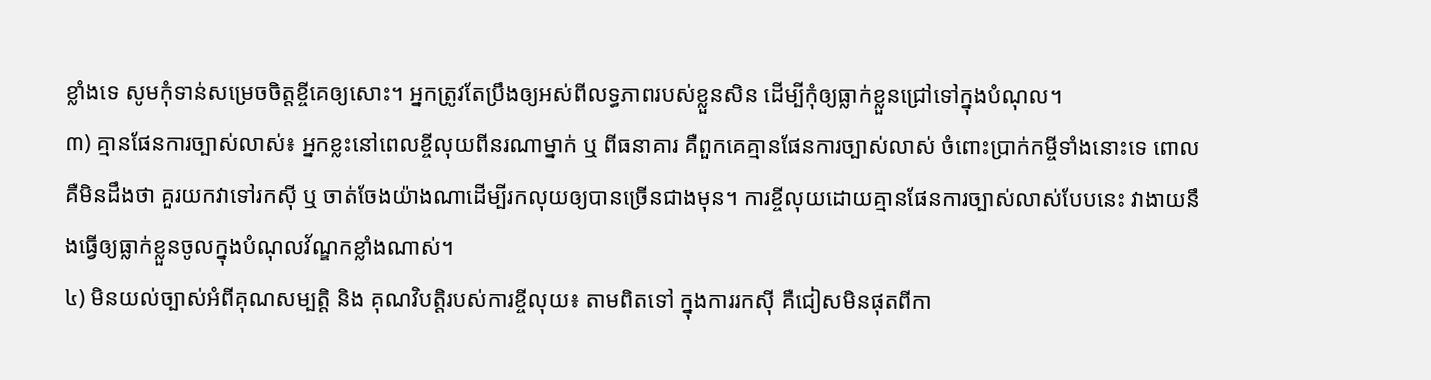ខ្លាំងទេ សូមកុំទាន់សម្រេចចិត្តខ្ចីគេឲ្យសោះ។ អ្នកត្រូវតែប្រឹងឲ្យអស់ពីលទ្ធភាពរបស់ខ្លួនសិន ដើម្បីកុំឲ្យធ្លាក់ខ្លួនជ្រៅទៅក្នុងបំណុល។
៣) គ្មានផែនការច្បាស់លាស់៖ អ្នកខ្លះនៅពេលខ្ចីលុយពីនរណាម្នាក់ ឬ ពីធនាគារ គឺពួកគេគ្មានផែនការច្បាស់លាស់ ចំពោះប្រាក់កម្ចីទាំងនោះទេ ពោលគឺមិនដឹងថា គួរយកវាទៅរកស៊ី ឬ ចាត់ចែងយ៉ាងណាដើម្បីរកលុយឲ្យបានច្រើនជាងមុន។ ការខ្ចីលុយដោយគ្មានផែនការច្បាស់លាស់បែបនេះ វាងាយនឹងធ្វើឲ្យធ្លាក់ខ្លួនចូលក្នុងបំណុលវ័ណ្ឌកខ្លាំងណាស់។
៤) មិនយល់ច្បាស់អំពីគុណសម្បត្តិ និង គុណវិបត្តិរបស់ការខ្ចីលុយ៖ តាមពិតទៅ ក្នុងការរកស៊ី គឺជៀសមិនផុតពីកា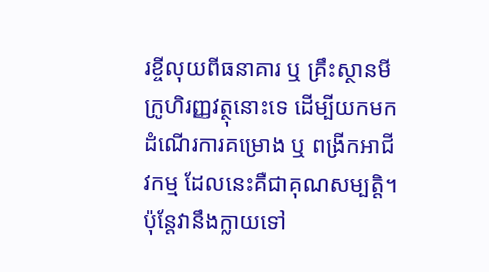រខ្ចីលុយពីធនាគារ ឬ គ្រឹះស្ថានមីក្រូហិរញ្ញវត្ថុនោះទេ ដើម្បីយកមកដំណើរការគម្រោង ឬ ពង្រីកអាជីវកម្ម ដែលនេះគឺជាគុណសម្បត្តិ។ ប៉ុន្តែវានឹងក្លាយទៅ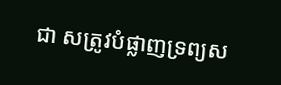ជា សត្រូវបំផ្លាញទ្រព្យស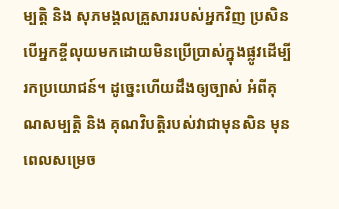ម្បត្តិ និង សុភមង្គលគ្រួសាររបស់អ្នកវិញ ប្រសិនបើអ្នកខ្ចីលុយមកដោយមិនប្រើប្រាស់ក្នុងផ្លូវដើម្បីរកប្រយោជន៍។ ដូច្នេះហើយដឹងឲ្យច្បាស់ អំពីគុណសម្បត្តិ និង គុណវិបត្តិរបស់វាជាមុនសិន មុនពេលសម្រេច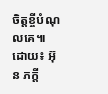ចិត្តខ្ចីបំណុលគេ៕
ដោយ៖ អ៊ុន ភក្តី